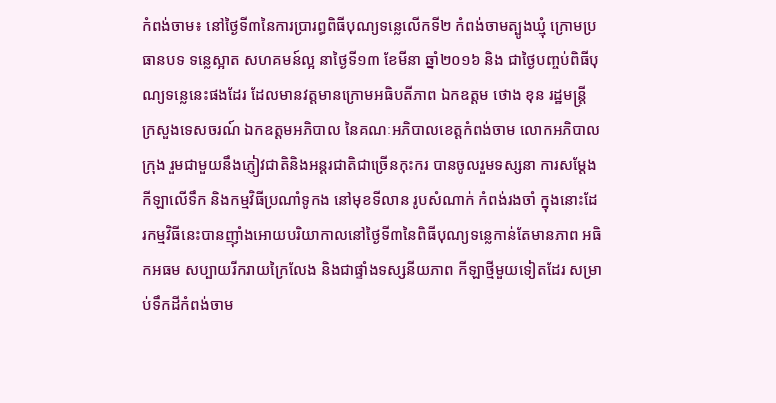កំពង់ចាម៖ នៅថ្ងៃទី៣នៃការប្រារព្ធពិធីបុណ្យទន្លេលើកទី២ កំពង់ចាមត្បូងឃ្មុំ ក្រោមប្រធានបទ ទន្លេស្អាត សហគមន៍ល្អ នាថ្ងៃទី១៣ ខែមីនា ឆ្នាំ២០១៦ និង ជាថ្ងៃបញ្ចប់ពិធីបុណ្យទន្លេនេះផងដែរ ដែលមានវត្តមានក្រោមអធិបតីភាព ឯកឧត្តម ថោង ខុន រដ្ឋមន្ត្រី ក្រសួងទេសចរណ៍ ឯកឧត្តមអភិបាល នៃគណៈអភិបាលខេត្តកំពង់ចាម លោកអភិបាលក្រុង រួមជាមួយនឹងភ្ញៀវជាតិនិងអន្តរជាតិជាច្រើនកុះករ បានចូលរួមទស្សនា ការសម្ដែង កីឡាលើទឹក និងកម្មវិធីប្រណាំទូកង នៅមុខទីលាន រូបសំណាក់ កំពង់រងចាំ ក្នុងនោះដែរកម្មវិធីនេះបានញ៉ាំងអោយបរិយាកាលនៅថ្ងៃទី៣នៃពិធីបុណ្យទន្លេកាន់តែមានភាព អធិកអធម សប្បាយរីករាយក្រៃលែង និងជាផ្ទាំងទស្សនីយភាព កីឡាថ្មីមួយទៀតដែរ សម្រាប់ទឹកដីកំពង់ចាម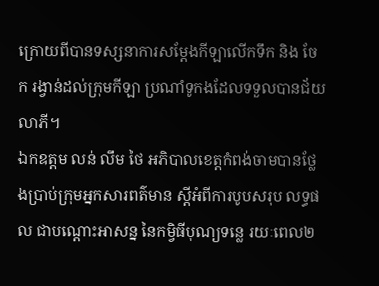ក្រោយពីបានទស្សនាការសម្តែងកីឡាលើកទឹក និង ចែក រង្វាន់ដល់ក្រុមកីឡា ប្រណាំទូកងដែលទទួលបានជ័យលាភី។
ឯកឧត្តម លន់ លឹម ថៃ អភិបាលខេត្តកំពង់ចាមបានថ្លែងប្រាប់ក្រុមអ្នកសារពត៌មាន ស្តីអំពីការបូបសរុប លទ្ធផល ជាបណ្ដោះអាសន្ន នៃកម្វិធីបុណ្យទន្លេ រយៈពេល២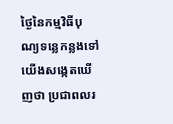ថ្ងៃនៃកម្មវិធីបុណ្យទន្លេកន្លងទៅ យើងសង្កេតឃើញថា ប្រជាពលរ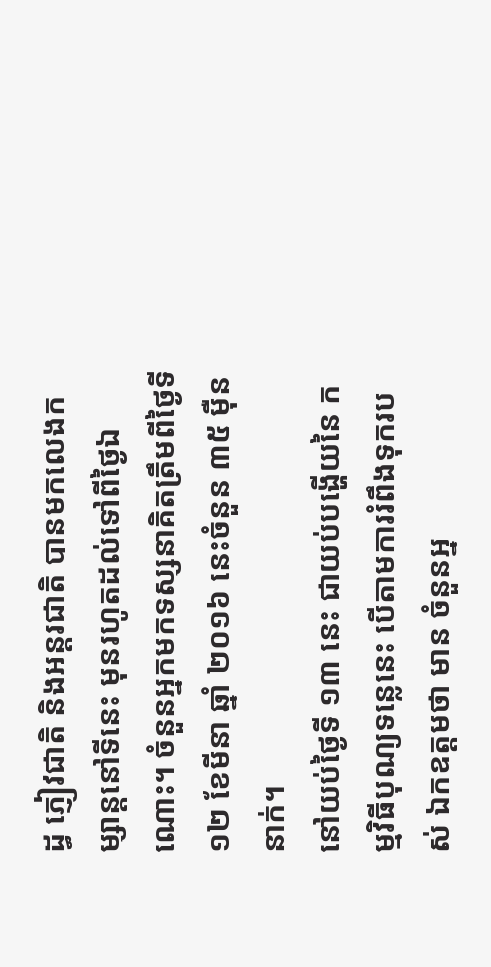ដ្ធ ភ្ញៀវជាតិ និងអន្តរជាតិ បានមកលេងកម្សាន្តនៅទីនេះ មុនរហូតដល់ទៅពីថ្ងៃឯណោះ។ ចំនួនអ្នកមកទស្សនាគិតត្រឹមពីថ្ងៃទី ១២ ខែមីនា ឆ្នាំ ២០១៦ នេះចំនួន ៣៥ ម៉ឺននាក់។
នៅយប់ថ្ងៃទី ១៣ នេះ ជាយប់បង្ហើយនៃ កម្មវិធីបុណ្យទន្លេនេះ បើតាមការរំពឹងទុករបស់ ឯកឧត្ដមថា មាន ចំនួនអ្ន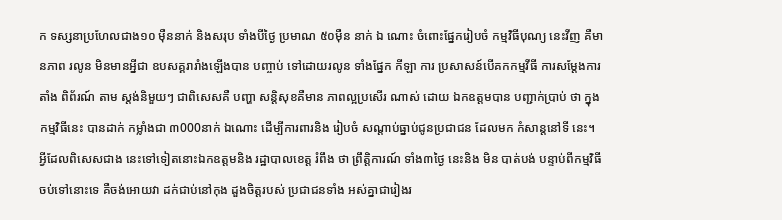ក ទស្សនាប្រហែលជាង១០ ម៉ឺននាក់ និងសរុប ទាំងបីថ្ងៃ ប្រមាណ ៥០ម៉ឺន នាក់ ឯ ណោះ ចំពោះផ្នែករៀបចំ កម្មវិធីបុណ្យ នេះវីញ គឺមានភាព រលូន មិនមានអ្នីជា ឧបសគ្គរារាំងឡើងបាន បញ្ចាប់ ទៅដោយរលូន ទាំងផ្នែក កីឡា ការ ប្រសាសន៍បើគកកម្មវីធី ការសម្ដែងការតាំង ពិព័រណ៍ តាម ស្តង់និមួយៗ ជាពិសេសគឺ បញ្ហា សន្តិសុខគឺមាន ភាពល្អប្រសើរ ណាស់ ដោយ ឯកឧត្តមបាន បញ្ជាក់ប្រាប់ ថា ក្នុងកម្មវិធីនេះ បានដាក់ កម្លាំងជា ៣000នាក់ ឯណោះ ដើម្បីការពារនិង រៀបចំ សណ្ដាប់ធ្នាប់ជូនប្រជាជន ដែលមក កំសាន្តនៅទី នេះ។ អ្វីដែលពិសេសជាង នេះទៅទៀតនោះឯកឧត្តមនិង រដ្ឋាបាលខេត្ត រំពឹង ថា ព្រឹត្តិការណ៍ ទាំង៣ថ្ងៃ នេះនិង មិន បាត់បង់ បន្ទាប់ពីកម្មវិធី ចប់ទៅនោះទេ គឺចង់អោយវា ដក់ជាប់នៅកុង ដួងចិត្តរបស់ ប្រជាជនទាំង អស់គ្នាជារៀងរ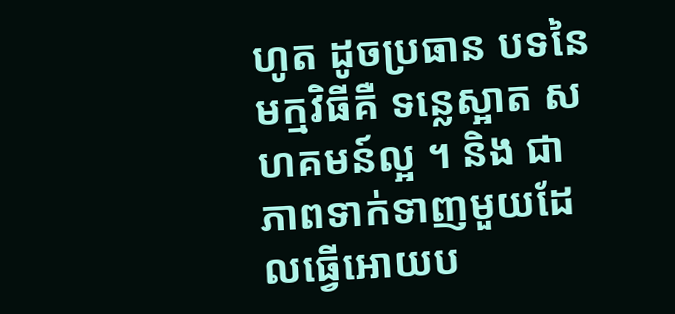ហូត ដូចប្រធាន បទនៃមក្មវិធីគឺ ទន្លេស្អាត សហគមន៍ល្អ ។ និង ជាភាពទាក់ទាញមួយដែលធ្វើអោយប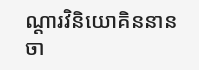ណ្ដារវិនិយោគិននានចា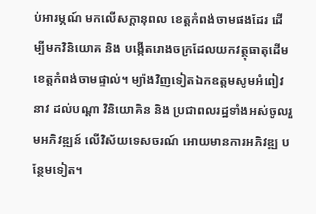ប់អារម្ភណ៍ មកលើសក្ដានុពល ខេត្តកំពង់ចាមផងដែរ ដើម្បីមកវិនិយោគ និង បង្កើតរោងចក្រដែលយកវត្ថុធាតុដើម ខេត្តកំពង់ចាមផ្ទាល់។ ម្យ៉ាងវិញទៀតឯកឧត្តមសូមអំពៀវនាវ ដល់បណ្ដា វិនិយោគិន និង ប្រជាពលរដ្ឋទាំងអស់ចូលរួមអភិវឌ្ឍន៍ លើវិស័យទេសចរណ៍ អោយមានការអភិវឌ្ឍ បន្ថែមទៀត។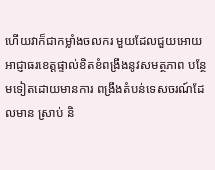ហើយវាក៏ជាកម្លាំងចលករ មួយដែលជួយអោយអាជ្ញាធរខេត្តផ្ទាល់ខិតខំពង្រឹងនូវសមត្ថភាព បន្ថែមទៀតដោយមានការ ពង្រឹងតំបន់ទេសចរណ៍ដែលមាន ស្រាប់ និ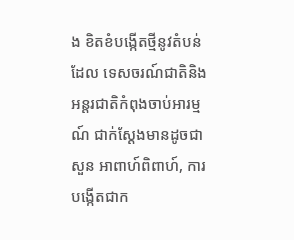ង ខិតខំបង្កើតថ្មីនូវតំបន់ដែល ទេសចរណ៍ជាតិនិង អន្តរជាតិកំពុងចាប់អារម្មណ៍ ជាក់ស្ដែងមានដូចជា សួន អាពាហ៍ពិពាហ៍, ការបង្កើតជាក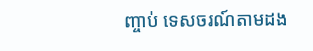ញ្ចាប់ ទេសចរណ៍តាមដង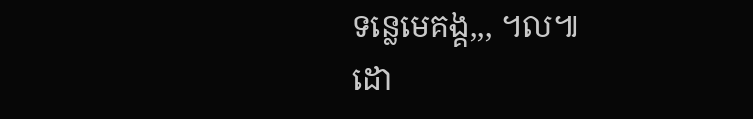ទន្លេមេគង្គ,,, ។ល៕
ដោ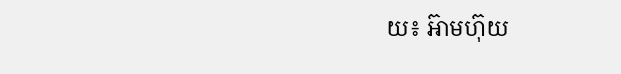យ៖ អ៊ាមហ៊ុយ